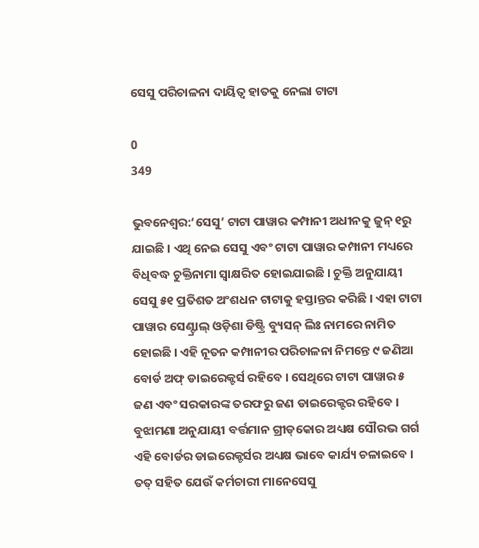ସେସୁ ପରିଚାଳନା ଦାୟିତ୍ବ ହାତକୁ ନେଲା ଟାଟା

0
349

ଭୁବନେଶ୍ୱର:‘ସେସୁ’ ଟାଟା ପାୱାର କମ୍ପାନୀ ଅଧୀନକୁ ଜୁନ୍ ୧ରୁ ଯାଇଛି । ଏଥି ନେଇ ସେସୁ ଏବଂ ଟାଟା ପାୱାର କମ୍ପାନୀ ମଧ୍ୟରେ ବିଧିବଦ୍ଧ ଚୁକ୍ତିନାମା ସ୍ୱାକ୍ଷରିତ ହୋଇଯାଇଛି । ଚୁକ୍ତି ଅନୁଯାୟୀ ସେସୁ ୫୧ ପ୍ରତିଶତ ଅଂଶଧନ ଟାଟାକୁ ହସ୍ତାନ୍ତର କରିଛି । ଏହା ଟାଟା ପାୱାର ସେଣ୍ଟ୍ରାଲ୍ ଓଡ଼ିଶା ଡିଷ୍ଟ୍ରି ବ୍ୟୁସନ୍ ଲିଃ ନାମରେ ନାମିତ ହୋଇଛି । ଏହି ନୂତନ କମ୍ପାନୀର ପରିଚାଳନା ନିମନ୍ତେ ୯ ଜଣିଆ ବୋର୍ଡ ଅଫ୍ ଡାଇରେକ୍ଟର୍ସ ରହିବେ । ସେଥିରେ ଟାଟା ପାୱାର ୫ ଜଣ ଏବଂ ସରକାରଙ୍କ ତରଫରୁ ଜଣ ଡାଇରେକ୍ଟର ରହିବେ । ବୁଝାମଣା ଅନୁଯାୟୀ ବର୍ତ୍ତମାନ ଗ୍ରୀଡ୍‌କୋର ଅଧ୍ୟକ୍ଷ ସୌରଭ ଗର୍ଗ ଏହି ବୋର୍ଡର ଡାଇରେକ୍ଟର୍ସର ଅଧ୍ୟକ୍ଷ ଭାବେ କାର୍ଯ୍ୟ ଚଳାଇବେ । ତତ୍ ସହିତ ଯେଉଁ କର୍ମଚାରୀ ମାନେସେସୁ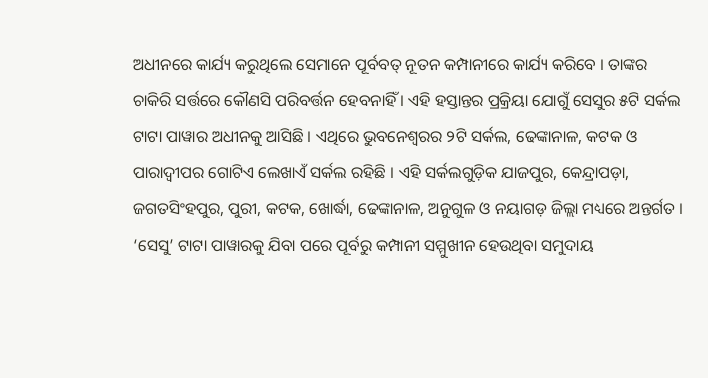ଅଧୀନରେ କାର୍ଯ୍ୟ କରୁଥିଲେ ସେମାନେ ପୂର୍ବବତ୍ ନୂତନ କମ୍ପାନୀରେ କାର୍ଯ୍ୟ କରିବେ । ତାଙ୍କର ଚାକିରି ସର୍ତ୍ତରେ କୌଣସି ପରିବର୍ତ୍ତନ ହେବନାହିଁ । ଏହି ହସ୍ତାନ୍ତର ପ୍ରକ୍ରିୟା ଯୋଗୁଁ ସେସୁର ୫ଟି ସର୍କଲ ଟାଟା ପାୱାର ଅଧୀନକୁ ଆସିଛି । ଏଥିରେ ଭୁବନେଶ୍ୱରର ୨ଟି ସର୍କଲ, ଢେଙ୍କାନାଳ, କଟକ ଓ ପାରାଦ୍ୱୀପର ଗୋଟିଏ ଲେଖାଏଁ ସର୍କଲ ରହିଛି । ଏହି ସର୍କଲଗୁଡ଼ିକ ଯାଜପୁର, କେନ୍ଦ୍ରାପଡ଼ା, ଜଗତସିଂହପୁର, ପୁରୀ, କଟକ, ଖୋର୍ଦ୍ଧା, ଢେଙ୍କାନାଳ, ଅନୁଗୁଳ ଓ ନୟାଗଡ଼ ଜିଲ୍ଲା ମଧ୍ୟରେ ଅନ୍ତର୍ଗତ । ‘ସେସୁ’ ଟାଟା ପାୱାରକୁ ଯିବା ପରେ ପୂର୍ବରୁ କମ୍ପାନୀ ସମ୍ମୁଖୀନ ହେଉଥିବା ସମୁଦାୟ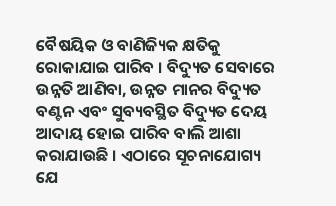ବୈଷୟିକ ଓ ବାଣିଜ୍ୟିକ କ୍ଷତିକୁ ରୋକାଯାଇ ପାରିବ । ବିଦ୍ୟୁତ ସେବାରେ ଉନ୍ନତି ଆଣିବା, ଉନ୍ନତ ମାନର ବିଦ୍ୟୁତ ବଣ୍ଟନ ଏବଂ ସୁବ୍ୟବସ୍ଥିତ ବିଦ୍ୟୁତ ଦେୟ ଆଦାୟ ହୋଇ ପାରିବ ବାଲି ଆଶା କରାଯାଉଛି । ଏଠାରେ ସୂଚନାଯୋଗ୍ୟ ଯେ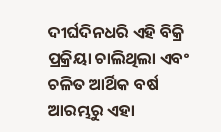ଦୀର୍ଘଦିନଧରି ଏହି ବିକ୍ରି ପ୍ରକ୍ରିୟା ଚାଲିଥିଲା ଏବଂ ଚଳିତ ଆର୍ଥିକ ବର୍ଷ ଆରମ୍ଭରୁ ଏହା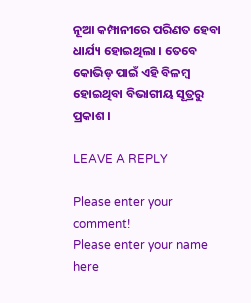ନୂଆ କମ୍ପାନୀରେ ପରିଣତ ହେବା ଧାର୍ଯ୍ୟ ହୋଇଥିଲା । ତେବେ କୋଭିଡ୍ ପାଇଁ ଏହି ବିଳମ୍ବ ହୋଇଥିବା ବିଭାଗୀୟ ସୂତ୍ରରୁ ପ୍ରକାଶ ।

LEAVE A REPLY

Please enter your comment!
Please enter your name here